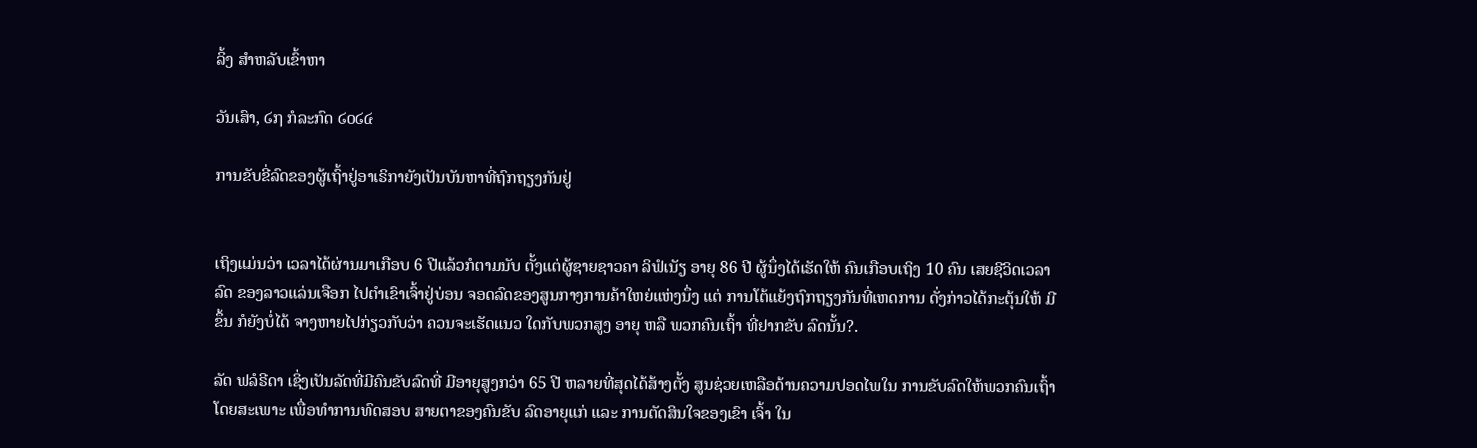ລິ້ງ ສຳຫລັບເຂົ້າຫາ

ວັນເສົາ, ໒໗ ກໍລະກົດ ໒໐໒໔

ການຂັບຂີ່ລົດຂອງຜູ້ເຖົ້າຢູ່ອາເຣິກາຍັງເປັນບັນຫາທີ່ຖົກຖຽງກັນຢູ່


ເຖິງແມ່ນວ່າ ເວລາໄດ້ຜ່ານມາເກືອບ 6 ປີແລ້ວກໍຕາມນັບ ຕັ້ງແຕ່ຜູ້ຊາຍຊາວຄາ ລິຟໍເນັຽ ອາຍຸ 86 ປີ ຜູ້ນຶ່ງໄດ້ເຮັດໃຫ້ ຄົນເກືອບເຖິງ 10 ຄົນ ເສຍຊີວິດເວລາລົດ ຂອງລາວແລ່ນເຈືອກ ໄປຕຳເຂົາເຈົ້າຢູ່ບ່ອນ ຈອດລົດຂອງສູນກາງການຄ້າໃຫຍ່ແຫ່ງນຶ່ງ ແຕ່ ການໂຕ້ແຍ້ງຖົກຖຽງກັນທີ່ເຫດການ ດັ່ງກ່າວໄດ້ກະຕຸ້ນໃຫ້ ມີຂຶ້ນ ກໍຍັງບໍ່ໄດ້ ຈາງຫາຍໄປກ່ຽວກັບວ່າ ຄວນຈະເຮັດແນວ ໃດກັບພວກສູງ ອາຍຸ ຫລື ພວກຄົນເຖົ້າ ທີ່ຢາກຂັບ ລົດນັ້ນ?.

ລັດ ຟລໍຣີດາ ເຊິ່ງເປັນລັດທີ່ມີຄົນຂັບລົດທີ່ ມີອາຍຸສູງກວ່າ 65 ປີ ຫລາຍທີ່ສຸດໄດ້ສ້າງຕັ້ງ ສູນຊ່ວຍເຫລືອດ້ານຄວາມປອດໄພໃນ ການຂັບລົດໃຫ້ພວກຄົນເຖົ້າໂດຍສະເພາະ ເພື່ອທຳການທົດສອບ ສາຍຕາຂອງຄົນຂັບ ລົດອາຍຸແກ່ ແລະ ການຕັດສິນໃຈຂອງເຂົາ ເຈົ້າ ໃນ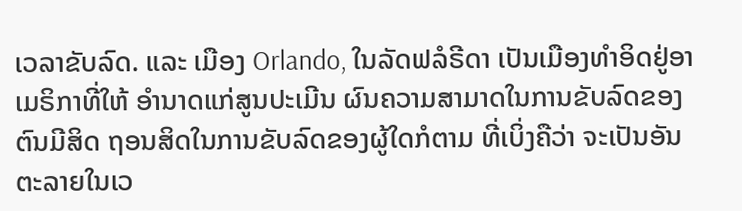ເວລາຂັບລົດ. ແລະ ເມືອງ Orlando, ໃນລັດຟລໍຣີດາ ເປັນເມືອງທຳອິດຢູ່ອາເມຣິກາທີ່ໃຫ້ ອຳນາດແກ່ສູນປະເມີນ ຜົນຄວາມສາມາດໃນການຂັບລົດຂອງຕົນມີສິດ ຖອນສິດໃນການຂັບລົດຂອງຜູ້ໃດກໍຕາມ ທີ່ເບິ່ງຄືວ່າ ຈະເປັນອັນຕະລາຍໃນເວ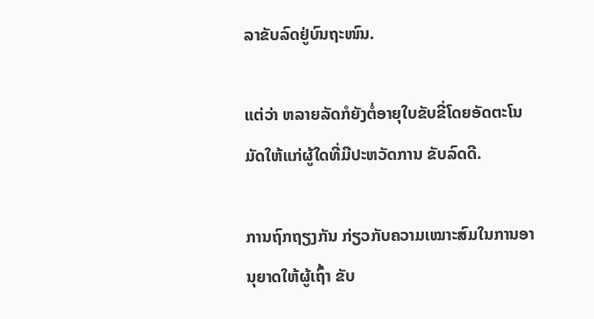ລາຂັບລົດຢູ່ບົນຖະໜົນ.

ແຕ່ວ່າ ຫລາຍລັດກໍຍັງຕໍ່ອາຍຸໃບຂັບຂີ່ໂດຍອັດຕະໂນມັດໃຫ້ແກ່ຜູ້ໃດທີ່ມີປະຫວັດການ ຂັບລົດດີ.

ການຖົກຖຽງກັນ ກ່ຽວກັບຄວາມເໝາະສົມໃນການອາ ນຸຍາດໃຫ້ຜູ້ເຖົ້າ ຂັບ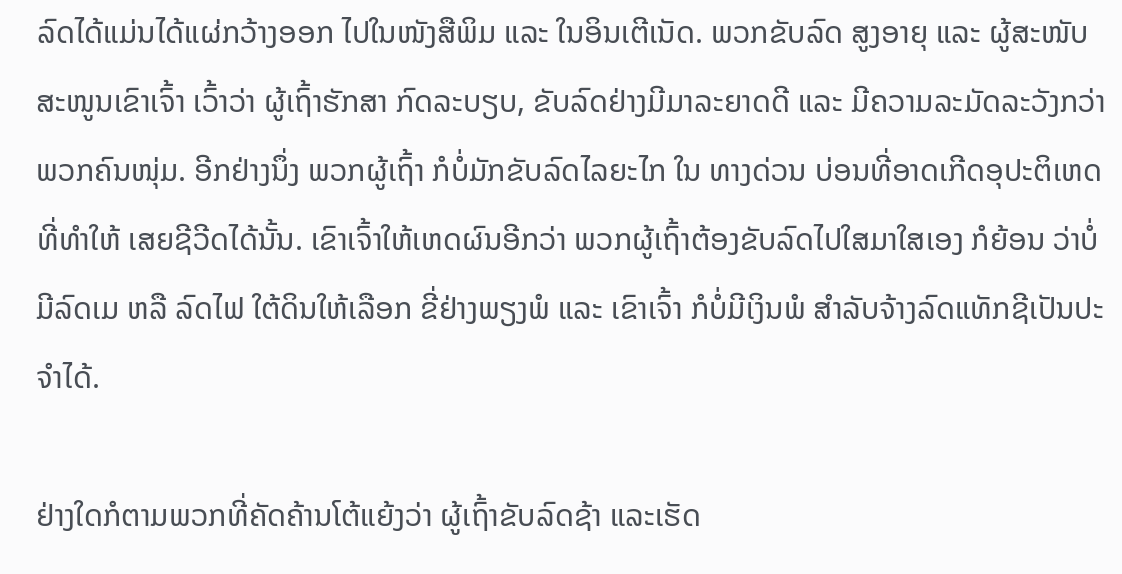ລົດໄດ້ແມ່ນໄດ້ແຜ່ກວ້າງອອກ ໄປໃນໜັງສືພິມ ແລະ ໃນອິນເຕີເນັດ. ພວກຂັບລົດ ສູງອາຍຸ ແລະ ຜູ້ສະໜັບສະໜູນເຂົາເຈົ້າ ເວົ້າວ່າ ຜູ້ເຖົ້າຮັກສາ ກົດລະບຽບ, ຂັບລົດຢ່າງມີມາລະຍາດດີ ແລະ ມີຄວາມລະມັດລະວັງກວ່າ ພວກຄົນໜຸ່ມ. ອີກຢ່າງນຶ່ງ ພວກຜູ້ເຖົ້າ ກໍບໍ່ມັກຂັບລົດໄລຍະໄກ ໃນ ທາງດ່ວນ ບ່ອນທີ່ອາດເກີດອຸປະຕິເຫດທີ່ທຳໃຫ້ ເສຍຊີວີດໄດ້ນັ້ນ. ເຂົາເຈົ້າໃຫ້ເຫດຜົນອີກວ່າ ພວກຜູ້ເຖົ້າຕ້ອງຂັບລົດໄປໃສມາໃສເອງ ກໍຍ້ອນ ວ່າບໍ່ມີລົດເມ ຫລື ລົດໄຟ ໃຕ້ດິນໃຫ້ເລືອກ ຂີ່ຢ່າງພຽງພໍ ແລະ ເຂົາເຈົ້າ ກໍບໍ່ມີເງິນພໍ ສຳລັບຈ້າງລົດແທັກຊີເປັນປະຈຳໄດ້.

ຢ່າງໃດກໍຕາມພວກທີ່ຄັດຄ້ານໂຕ້ແຍ້ງວ່າ ຜູ້ເຖົ້າຂັບລົດຊ້າ ແລະເຮັດ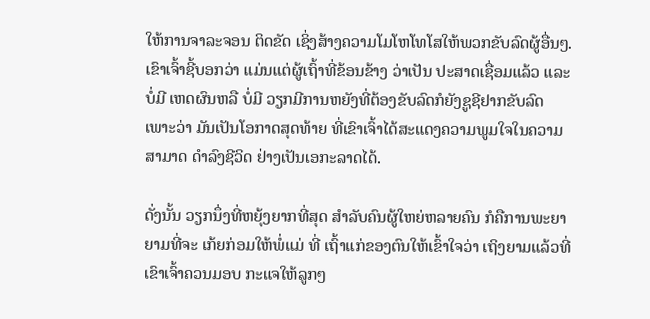ໃຫ້ການຈາລະຈອນ ຕິດຂັດ ເຊິ່ງສ້າງຄວາມໂມໂຫໂທໂສໃຫ້ພວກຂັບລົດຜູ້ອື່ນໆ. ເຂົາເຈົ້າຊີ້ບອກວ່າ ແມ່ນແຕ່ຜູ້ເຖົ້າທີ່ຂ້ອນຂ້າງ ວ່າເປັນ ປະສາດເຊື່ອມແລ້ວ ແລະ ບໍ່ມີ ເຫດຜົນຫລື ບໍ່ມີ ວຽກມີການຫຍັງທີ່ຕ້ອງຂັບລົດກໍຍັງຊູຊີຢາກຂັບລົດ ເພາະວ່າ ມັນເປັນໂອກາດສຸດທ້າຍ ທີ່ເຂົາເຈົ້າໄດ້ສະແດງຄວາມພູມໃຈໃນຄວາມສາມາດ ດຳລົງຊີວິດ ຢ່າງເປັນເອກະລາດໄດ້.

ດັ່ງນັ້ນ ວຽກນຶ່ງທີ່ຫຍຸ້ງຍາກທີ່ສຸດ ສຳລັບຄົນຜູ້ໃຫຍ່ຫລາຍຄົນ ກໍຄືການພະຍາຍາມທີ່ຈະ ເກ້ຍກ່ອມໃຫ້ພໍ່ແມ່ ທີ່ ເຖົ້າແກ່ຂອງຕົນໃຫ້ເຂົ້າໃຈວ່າ ເຖິງຍາມແລ້ວທີ່ເຂົາເຈົ້າຄວນມອບ ກະແຈໃຫ້ລູກໆ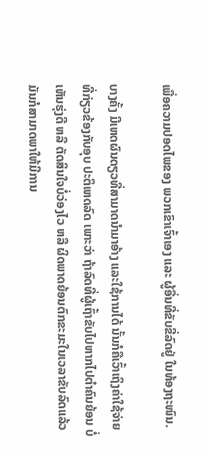ເພື່ອຄວາມປອດໄພຂອງ ພວກເຂົາເຈົ້າເອງ ແລະ ຜູ້ອື່ນທີ່ຂັບຂີ່ລົດຢູ່ ໃນທ້ອງຖະໜົນ.

ບາງຄັ້ງ ມີເຫດຜົນດຽວທີ່ສາມາດນຳມາອ້າງ ແລະໃຊ້ການໄດ້ ນັ້ນກໍຄືເວົ້າເຖິງຄ່າໃຊ້ຈ່າຍ ທີ່ກ່ຽວຂ້ອງກັບອຸບ ປະຕິເຫດລົດ ເພາະວ່າ ຖ້າລົດທີ່ຜູ້ເຖົ້າຂັບໄປຫາກໄປຕຳຄົນຍ້ອນ ບໍ່ເຫັນຮຸ່ງດີ ຫລື ຕັດສິນໃຈບໍ່ວ່ອງໄວ ຫລື ຜິດພາດຍ້ອນຕົກຂະມະໃນເວລາຂັບລົດແລ້ວ ມັນກໍສາມາດພາໃຫ້ມີການ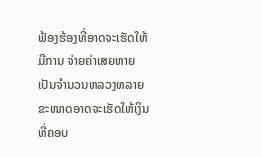ຟ້ອງຮ້ອງທີ່ອາດຈະເຮັດໃຫ້ມີການ ຈ່າຍຄ່າເສຍຫາຍ ເປັນຈຳນວນຫລວງຫລາຍ ຂະໜາດອາດຈະເຮັດໃຫ້ເງິນທີ່ຄອບ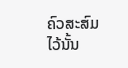ຄົວສະສົມໄວ້ນັ້ນ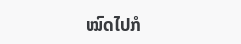ໝົດໄປກໍ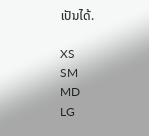ເປັນໄດ້.

XS
SM
MD
LG